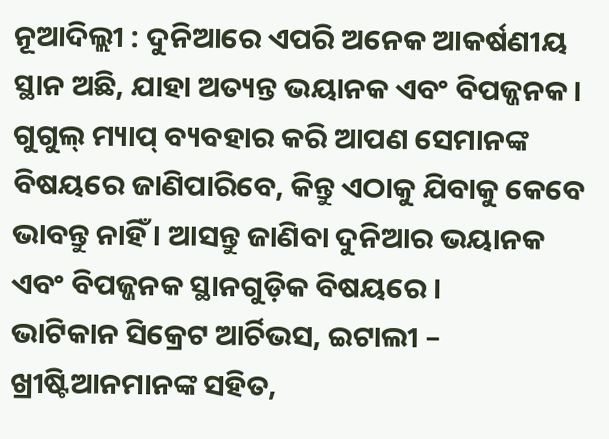ନୂଆଦିଲ୍ଲୀ : ଦୁନିଆରେ ଏପରି ଅନେକ ଆକର୍ଷଣୀୟ ସ୍ଥାନ ଅଛି, ଯାହା ଅତ୍ୟନ୍ତ ଭୟାନକ ଏବଂ ବିପଜ୍ଜନକ । ଗୁଗୁଲ୍ ମ୍ୟାପ୍ ବ୍ୟବହାର କରି ଆପଣ ସେମାନଙ୍କ ବିଷୟରେ ଜାଣିପାରିବେ, କିନ୍ତୁ ଏଠାକୁ ଯିବାକୁ କେବେ ଭାବନ୍ତୁ ନାହିଁ । ଆସନ୍ତୁ ଜାଣିବା ଦୁନିଆର ଭୟାନକ ଏବଂ ବିପଜ୍ଜନକ ସ୍ଥାନଗୁଡ଼ିକ ବିଷୟରେ ।
ଭାଟିକାନ ସିକ୍ରେଟ ଆର୍ଚିଭସ, ଇଟାଲୀ – ଖ୍ରୀଷ୍ଟିଆନମାନଙ୍କ ସହିତ,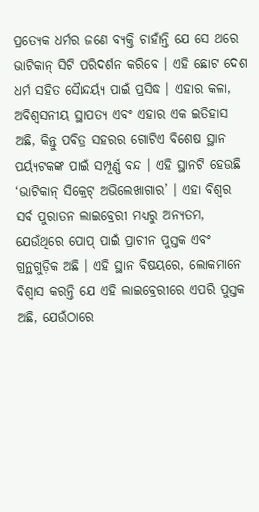ପ୍ରତ୍ୟେକ ଧର୍ମର ଜଣେ ବ୍ୟକ୍ତି ଚାହାଁନ୍ତି ଯେ ସେ ଥରେ ଭାଟିକାନ୍ ସିଟି ପରିଦର୍ଶନ କରିବେ । ଏହି ଛୋଟ ଦେଶ ଧର୍ମ ସହିତ ସୈାନ୍ଦର୍ୟ୍ୟ ପାଇଁ ପ୍ରସିଦ୍ଧ । ଏହାର କଳା, ଅବିଶ୍ୱସନୀୟ ସ୍ଥାପତ୍ୟ ଏବଂ ଏହାର ଏକ ଇତିହାସ ଅଛି, କିନ୍ତୁ ପବିତ୍ର ସହରର ଗୋଟିଏ ବିଶେଷ ସ୍ଥାନ ପର୍ୟ୍ୟଟକଙ୍କ ପାଇଁ ସମ୍ପୂର୍ଣ୍ଣ ବନ୍ଦ । ଏହି ସ୍ଥାନଟି ହେଉଛି ‘ଭାଟିକାନ୍ ସିକ୍ରେଟ୍ ଅଭିଲେଖାଗାର’ । ଏହା ବିଶ୍ୱର ସର୍ବ ପୁରାତନ ଲାଇବ୍ରେରୀ ମଧ୍ୟରୁ ଅନ୍ୟତମ, ଯେଉଁଥିରେ ପୋପ୍ ପାଇଁ ପ୍ରାଚୀନ ପୁସ୍ତକ ଏବଂ ଗ୍ରନ୍ଥଗୁଡ଼ିକ ଅଛି । ଏହି ସ୍ଥାନ ବିଷୟରେ, ଲୋକମାନେ ବିଶ୍ୱାସ କରନ୍ତି ଯେ ଏହି ଲାଇବ୍ରେରୀରେ ଏପରି ପୁସ୍ତକ ଅଛି, ଯେଉଁଠାରେ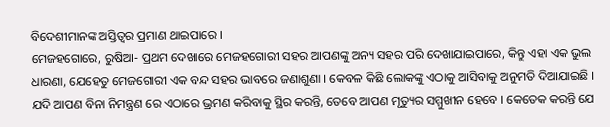ବିଦେଶୀମାନଙ୍କ ଅସ୍ତିତ୍ୱର ପ୍ରମାଣ ଥାଇପାରେ ।
ମେଜହଗୋରେ, ରୁଷିଆ- ପ୍ରଥମ ଦେଖାରେ ମେଜହଗୋରୀ ସହର ଆପଣଙ୍କୁ ଅନ୍ୟ ସହର ପରି ଦେଖାଯାଇପାରେ, କିନ୍ତୁ ଏହା ଏକ ଭୁଲ ଧାରଣା, ଯେହେତୁ ମେଜଗୋରୀ ଏକ ବନ୍ଦ ସହର ଭାବରେ ଜଣାଶୁଣା । କେବଳ କିଛି ଲୋକଙ୍କୁ ଏଠାକୁ ଆସିବାକୁ ଅନୁମତି ଦିଆଯାଇଛି । ଯଦି ଆପଣ ବିନା ନିମନ୍ତ୍ରଣ ରେ ଏଠାରେ ଭ୍ରମଣ କରିବାକୁ ସ୍ଥିର କରନ୍ତି, ତେବେ ଆପଣ ମୃତ୍ୟୁର ସମ୍ମୁଖୀନ ହେବେ । କେତେକ କରନ୍ତି ଯେ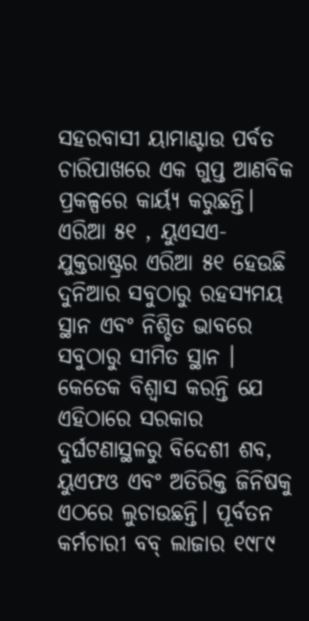ସହରବାସୀ ୟାମାଣ୍ଟାଉ ପର୍ବତ ଚାରିପାଖରେ ଏକ ଗୁପ୍ତ ଆଣବିକ ପ୍ରକଳ୍ପରେ କାର୍ୟ୍ୟ କରୁଛନ୍ତି।
ଏରିଆ ୫୧ , ୟୁଏସଏ- ଯୁକ୍ତରାଷ୍ଟ୍ରର ଏରିଆ ୫୧ ହେଉଛି ଦୁନିଆର ସବୁଠାରୁ ରହସ୍ୟମୟ ସ୍ଥାନ ଏବଂ ନିଶ୍ଚିତ ଭାବରେ ସବୁଠାରୁ ସୀମିତ ସ୍ଥାନ । କେତେକ ବିଶ୍ୱାସ କରନ୍ତି ଯେ ଏହିଠାରେ ସରକାର ଦୁର୍ଘଟଣାସ୍ଥଳରୁ ବିଦେଶୀ ଶବ, ୟୁଏଫଓ ଏବଂ ଅତିରିକ୍ତ ଜିନିଷକୁ ଏଠରେ ଲୁଚାଉଛନ୍ତି। ପୂର୍ବତନ କର୍ମଚାରୀ ବବ୍ ଲାଜାର ୧୯୮୯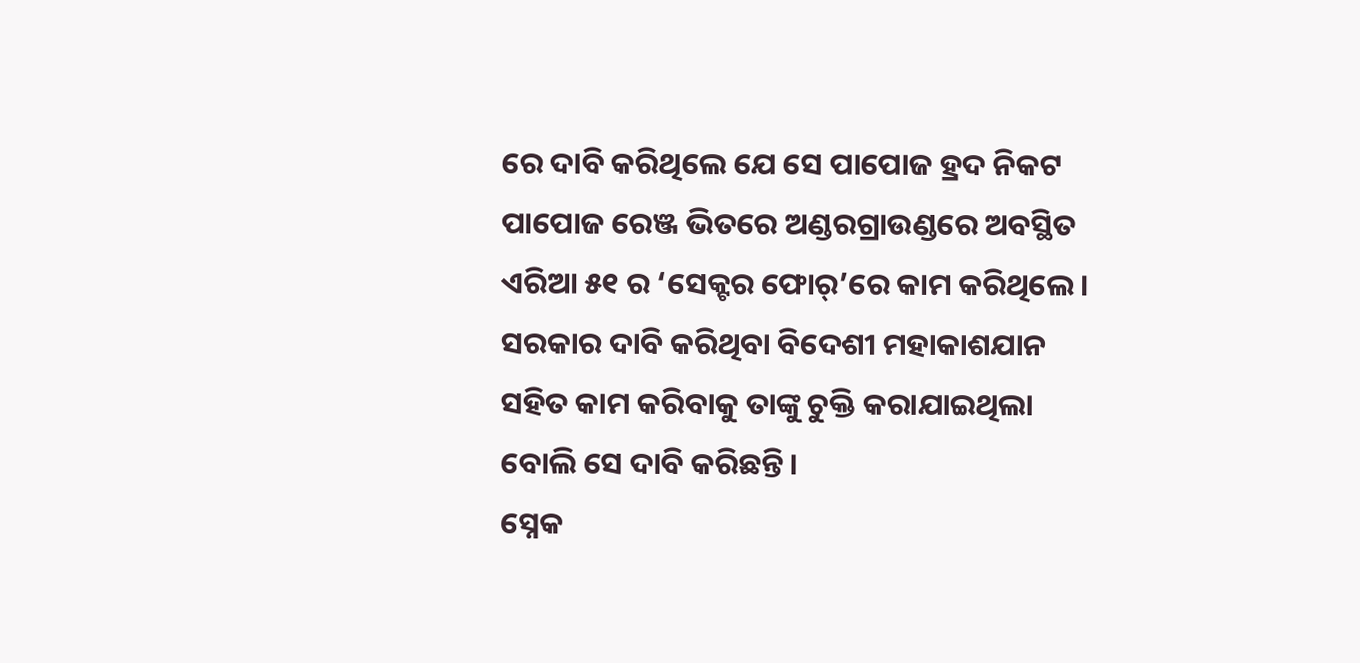ରେ ଦାବି କରିଥିଲେ ଯେ ସେ ପାପୋଜ ହ୍ରଦ ନିକଟ ପାପୋଜ ରେଞ୍ଜ ଭିତରେ ଅଣ୍ଡରଗ୍ରାଉଣ୍ଡରେ ଅବସ୍ଥିତ ଏରିଆ ୫୧ ର ‘ସେକ୍ଟର ଫୋର୍’ରେ କାମ କରିଥିଲେ। ସରକାର ଦାବି କରିଥିବା ବିଦେଶୀ ମହାକାଶଯାନ ସହିତ କାମ କରିବାକୁ ତାଙ୍କୁ ଚୁକ୍ତି କରାଯାଇଥିଲା ବୋଲି ସେ ଦାବି କରିଛନ୍ତି।
ସ୍ନେକ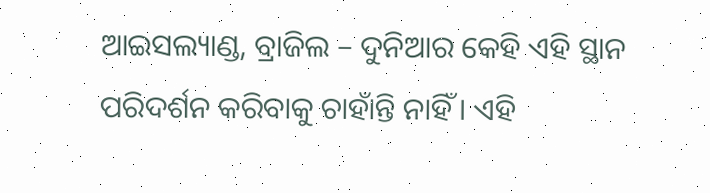ଆଇସଲ୍ୟାଣ୍ଡ, ବ୍ରାଜିଲ – ଦୁନିଆର କେହି ଏହି ସ୍ଥାନ ପରିଦର୍ଶନ କରିବାକୁ ଚାହାଁନ୍ତି ନାହିଁ । ଏହି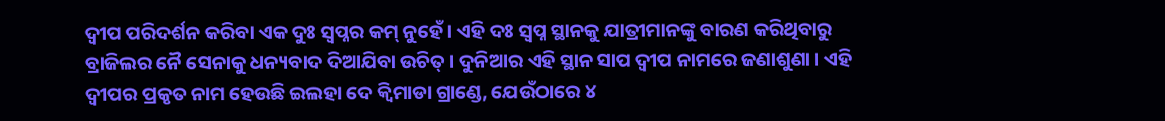ଦ୍ୱୀପ ପରିଦର୍ଶନ କରିବା ଏକ ଦୁଃ ସ୍ୱପ୍ନର କମ୍ ନୁହେଁ । ଏହି ଦଃ ସ୍ୱପ୍ନ ସ୍ଥାନକୁ ଯାତ୍ରୀମାନଙ୍କୁ ବାରଣ କରିଥିବାରୁ ବ୍ରାଜିଲର ନୈ ସେନାକୁ ଧନ୍ୟବାଦ ଦିଆଯିବା ଉଚିତ୍ । ଦୁନିଆର ଏହି ସ୍ଥାନ ସାପ ଦ୍ୱୀପ ନାମରେ ଜଣାଶୁଣା । ଏହି ଦ୍ୱୀପର ପ୍ରକୃତ ନାମ ହେଉଛି ଇଲହା ଦେ କ୍ୱିମାଡା ଗ୍ରାଣ୍ଡେ, ଯେଉଁଠାରେ ୪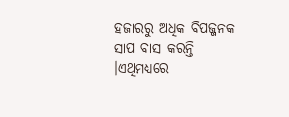ହଜାରରୁ ଅଧିକ ବିପଜ୍ଜନକ ସାପ ବାସ କରନ୍ତି ।ଏଥିମଧ୍ୟରେ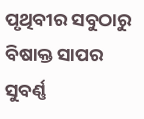ପୃଥିବୀର ସବୁଠାରୁ ବିଷାକ୍ତ ସାପର ସୁବର୍ଣ୍ଣ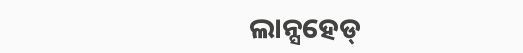ଲାନ୍ସହେଡ୍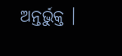ଅନ୍ତର୍ଭୁକ୍ତ ।